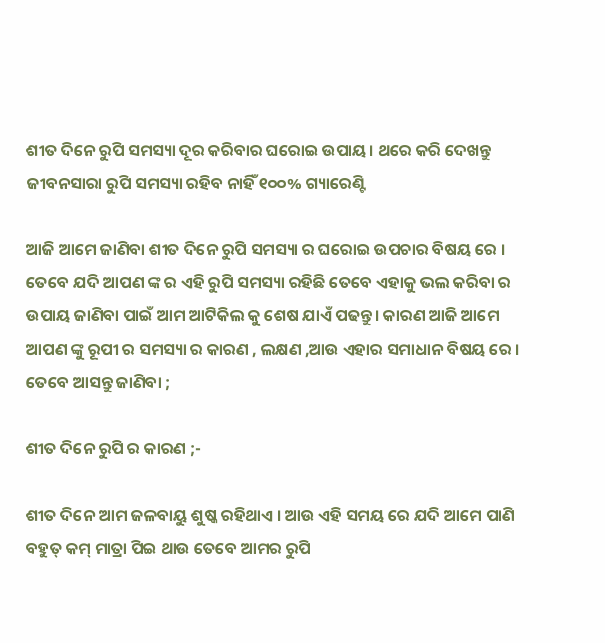ଶୀତ ଦିନେ ରୁପି ସମସ୍ୟା ଦୂର କରିବାର ଘରୋଇ ଉପାୟ। ଥରେ କରି ଦେଖନ୍ତୁ ଜୀବନସାରା ରୁପି ସମସ୍ୟା ରହିବ ନାହିଁ ୧୦୦% ଗ୍ୟାରେଣ୍ଟି

ଆଜି ଆମେ ଜାଣିବା ଶୀତ ଦିନେ ରୁପି ସମସ୍ୟା ର ଘରୋଇ ଉପଚାର ବିଷୟ ରେ । ତେବେ ଯଦି ଆପଣ ଙ୍କ ର ଏହି ରୁପି ସମସ୍ୟା ରହିଛି ତେବେ ଏହାକୁ ଭଲ କରିବା ର ଉପାୟ ଜାଣିବା ପାଇଁ ଆମ ଆଟିକିଲ କୁ ଶେଷ ଯାଏଁ ପଢନ୍ତୁ। କାରଣ ଆଜି ଆମେ ଆପଣ ଙ୍କୁ ରୂପୀ ର ସମସ୍ୟା ର କାରଣ , ଲକ୍ଷଣ ,ଆଉ ଏହାର ସମାଧାନ ବିଷୟ ରେ । ତେବେ ଆସନ୍ତୁ ଜାଣିବା ;

ଶୀତ ଦିନେ ରୁପି ର କାରଣ ;-

ଶୀତ ଦିନେ ଆମ ଜଳବାୟୁ ଶୁଷ୍କ ରହିଥାଏ । ଆଉ ଏହି ସମୟ ରେ ଯଦି ଆମେ ପାଣି ବହୁତ୍ କମ୍ ମାତ୍ରା ପିଇ ଥାଉ ତେବେ ଆମର ରୁପି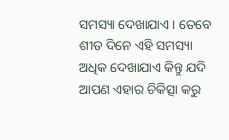ସମସ୍ୟା ଦେଖାଯାଏ । ତେବେ ଶୀତ ଦିନେ ଏହି ସମସ୍ୟା ଅଧିକ ଦେଖାଯାଏ କିନ୍ତୁ ଯଦି ଆପଣ ଏହାର ଚିକିତ୍ସା କରୁ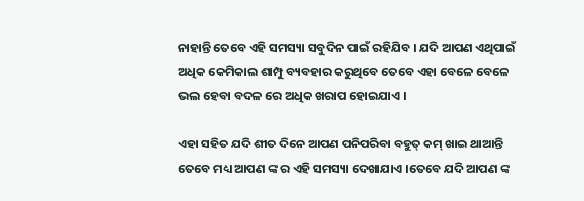ନାହାନ୍ତି ତେବେ ଏହି ସମସ୍ୟା ସବୁଦିନ ପାଇଁ ରହିଯିବ । ଯଦି ଆପଣ ଏଥିପାଇଁ ଅଧିକ କେମିକାଲ ଶାମ୍ପୁ ବ୍ୟବହାର କରୁଥିବେ ତେବେ ଏହା ବେଳେ ବେଳେ ଭଲ ହେବା ବଦଳ ରେ ଅଧିକ ଖରାପ ହୋଇଯାଏ ।

ଏହା ସହିତ ଯଦି ଶୀତ ଦିନେ ଆପଣ ପନିପରିବା ବହୁତ୍ କମ୍ ଖାଇ ଥାଆନ୍ତି ତେବେ ମଧ୍ୟ ଆପଣ ଙ୍କ ର ଏହି ସମସ୍ୟା ଦେଖାଯାଏ ।ତେବେ ଯଦି ଆପଣ ଙ୍କ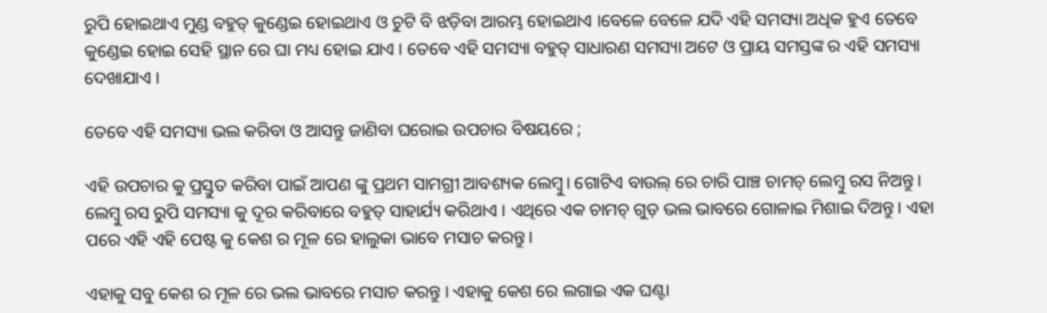ରୁପି ହୋଇଥାଏ ମୁଣ୍ଡ ବହୁତ୍ କୁଣ୍ଡେଇ ହୋଇଥାଏ ଓ ଚୁଟି ବି ଝଡ଼ିବା ଆରମ୍ଭ ହୋଇଥାଏ ।ବେଳେ ବେଳେ ଯଦି ଏହି ସମସ୍ୟା ଅଧିକ ହୁଏ ତେବେ କୁଣ୍ଡେଇ ହୋଇ ସେହି ସ୍ଥାନ ରେ ଘା ମଧ୍ୟ ହୋଇ ଯାଏ । ତେବେ ଏହି ସମସ୍ୟା ବହୁତ୍ ସାଧାରଣ ସମସ୍ୟା ଅଟେ ଓ ପ୍ରାୟ ସମସ୍ତଙ୍କ ର ଏହି ସମସ୍ୟା ଦେଖାଯାଏ ।

ତେବେ ଏହି ସମସ୍ୟା ଭଲ କରିବା ଓ ଆସନ୍ତୁ ଜାଣିବା ଘରୋଇ ଉପଚାର ବିଷୟରେ ;

ଏହି ଉପଚାର କୁ ପ୍ରସ୍ତୁତ କରିବା ପାଇଁ ଆପଣ ଙ୍କୁ ପ୍ରଥମ ସାମଗ୍ରୀ ଆବଶ୍ୟକ ଲେମ୍ବୁ। ଗୋଟିଏ ବାଉଲ୍ ରେ ଚାରି ପାଞ୍ଚ ଚାମଚ୍ ଲେମ୍ବୁ ରସ ନିଅନ୍ତୁ । ଲେମ୍ବୁ ରସ ରୁପି ସମସ୍ୟା କୁ ଦୂର କରିବାରେ ବହୁତ୍ ସାହାର୍ଯ୍ୟ କରିଥାଏ । ଏଥିରେ ଏକ ଚାମଚ୍ ଗୁଡ଼ ଭଲ ଭାବରେ ଗୋଳାଇ ମିଶାଇ ଦିଅନ୍ତୁ। ଏହା ପରେ ଏହି ଏହି ପେଷ୍ଟ କୁ କେଶ ର ମୂଳ ରେ ହାଲୁକା ଭାବେ ମସାଚ କରନ୍ତୁ ।

ଏହାକୁ ସବୁ କେଶ ର ମୂଳ ରେ ଭଲ ଭାବରେ ମସାଚ କରନ୍ତୁ । ଏହାକୁ କେଶ ରେ ଲଗାଇ ଏକ ଘଣ୍ଟା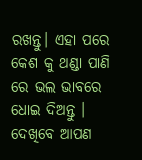ରଖନ୍ତୁ। ଏହା ପରେ କେଶ କୁ ଥଣ୍ଡା ପାଣି ରେ ଭଲ ଭାବରେ ଧୋଇ ଦିଅନ୍ତୁ । ଦେଖିବେ ଆପଣ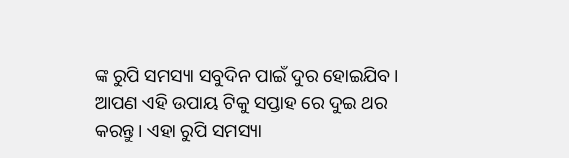ଙ୍କ ରୁପି ସମସ୍ୟା ସବୁଦିନ ପାଇଁ ଦୁର ହୋଇଯିବ। ଆପଣ ଏହି ଉପାୟ ଟିକୁ ସପ୍ତାହ ରେ ଦୁଇ ଥର କରନ୍ତୁ। ଏହା ରୁପି ସମସ୍ୟା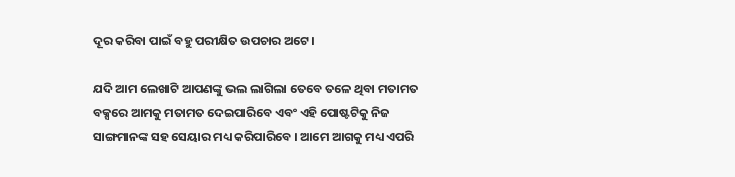ଦୂର କରିବା ପାଇଁ ବହୁ ପରୀକ୍ଷିତ ଉପଚାର ଅଟେ।

ଯଦି ଆମ ଲେଖାଟି ଆପଣଙ୍କୁ ଭଲ ଲାଗିଲା ତେବେ ତଳେ ଥିବା ମତାମତ ବକ୍ସରେ ଆମକୁ ମତାମତ ଦେଇପାରିବେ ଏବଂ ଏହି ପୋଷ୍ଟଟିକୁ ନିଜ ସାଙ୍ଗମାନଙ୍କ ସହ ସେୟାର ମଧ୍ୟ କରିପାରିବେ । ଆମେ ଆଗକୁ ମଧ୍ୟ ଏପରି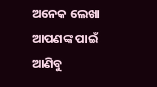ଅନେକ ଲେଖା ଆପଣଙ୍କ ପାଇଁ ଆଣିବୁ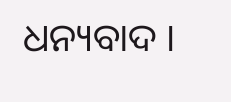ଧନ୍ୟବାଦ ।